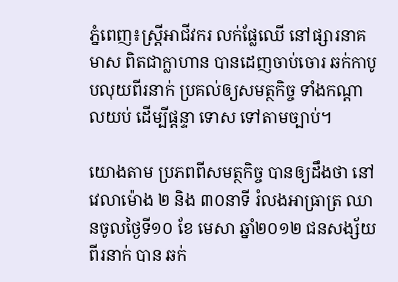ភ្នំពេញ៖ស្រ្តីអាជីវករ លក់ផ្លែឈើ នៅផ្សារនាគមាស ពិតជាក្លាហាន បានដេញចាប់ចោរ ឆក់កាបូបលុយពីរនាក់ ប្រគល់ឲ្យសមត្ថកិច្ច ទាំងកណ្តាលយប់ ដើម្បីផ្តន្ទា ទោស ទៅតាមច្បាប់។

យោងតាម ប្រភពពីសមត្ថកិច្ច បានឲ្យដឹងថា នៅវេលាម៉ោង ២ និង ៣០នាទី រំលងអាធ្រាត្រ ឈានចូលថ្ងៃទី១០ ខែ មេសា ឆ្នាំ២០១២ ជនសង្ស័យពីរនាក់ បាន ឆក់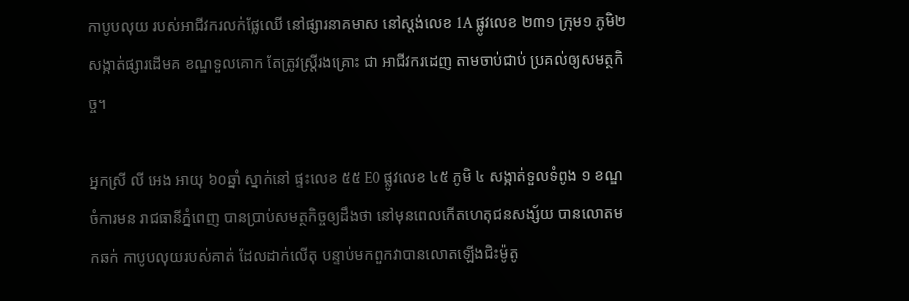កាបូបលុយ របស់អាជីវករលក់ផ្លែឈើ នៅផ្សារនាគមាស នៅស្ដង់លេខ 1A ផ្លូវលេខ ២៣១ ក្រុម១ ភូមិ២ សង្កាត់ផ្សារដើមគ ខណ្ឌទួលគោក តែត្រូវស្រ្តីរងគ្រោះ ជា អាជីវករដេញ តាមចាប់ជាប់ ប្រគល់ឲ្យសមត្ថកិច្ច។

អ្នកស្រី លី អេង អាយុ ៦០ឆ្នាំ ស្នាក់នៅ ផ្ទះលេខ ៥៥ E0 ផ្លូវលេខ ៤៥ ភូមិ ៤ សង្កាត់ទួលទំពូង ១ ខណ្ឌ ចំការមន រាជធានីភ្នំពេញ បានប្រាប់សមត្ថកិច្ចឲ្យដឹងថា នៅមុនពេលកើតហេតុជនសង្ស័យ បានលោតមកឆក់ កាបូបលុយរបស់គាត់ ដែលដាក់លើតុ បន្ទាប់មកពួកវាបានលោតឡើងជិះម៉ូតូ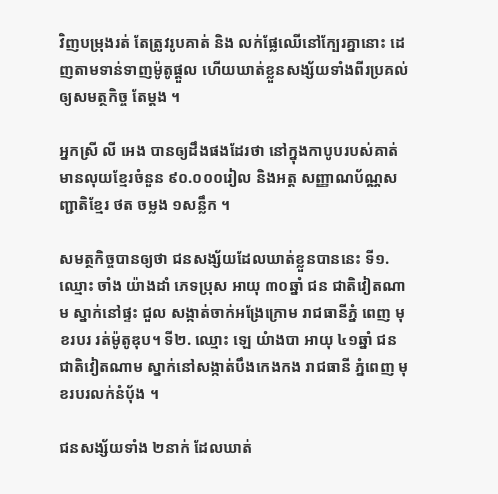វិញបម្រុងរត់ តែត្រូវរូបគាត់ និង លក់ផ្លែឈើនៅក្បែរគ្នានោះ ដេញតាមទាន់ទាញម៉ូតូផ្តួល ហើយឃាត់ខ្លួនសង្ស័យទាំងពីរប្រគល់ឲ្យសមត្ថកិច្ច តែម្តង ។

អ្នកស្រី លី អេង បានឲ្យដឹងផងដែរថា នៅក្នុងកាបូបរបស់គាត់ មានលុយខ្មែរចំនួន ៩០.០០០រៀល និងអត្ដ សញ្ញាណប័ណ្ណសញ្ជាតិខ្មែរ ថត ចម្លង ១សន្លឹក ។

សមត្ថកិច្ចបានឲ្យថា ជនសង្ស័យដែលឃាត់ខ្លួនបាននេះ ទី១. ឈ្មោះ ចាំង យ៉ាងដាំ ភេទប្រុស អាយុ ៣០ឆ្នាំ ជន ជាតិវៀតណាម ស្នាក់នៅផ្ទះ ជួល សង្កាត់ចាក់អង្រែក្រោម រាជធានីភ្នំ ពេញ មុខរបរ រត់ម៉ូតូឌុប។ ទី២. ឈ្មោះ ឡេ យំាងបា អាយុ ៤១ឆ្នាំ ជនជាតិវៀតណាម ស្នាក់នៅសង្កាត់បឹងកេងកង រាជធានី ភ្នំពេញ មុខរបរលក់នំប៉័ង ។

ជនសង្ស័យទាំង ២នាក់ ដែលឃាត់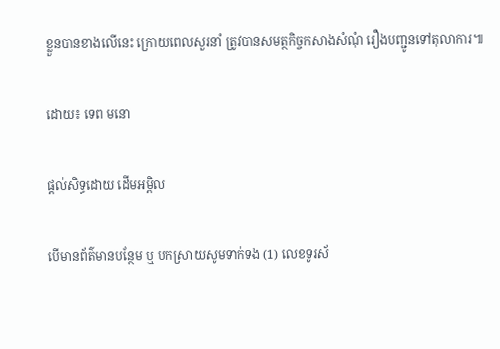ខ្លួនបានខាងលើនេះ ក្រោយពេលសួរនាំ ត្រូវបានសមត្ថកិច្ចកសាងសំណុំ រឿងបញ្ជូនទៅតុលាការ៕

ដោយ៖ ទេព មនោ

ផ្តល់សិទ្ធដោយ ដើមអម្ពិល

បើមានព័ត៌មានបន្ថែម ឬ បកស្រាយសូមទាក់ទង (1) លេខទូរស័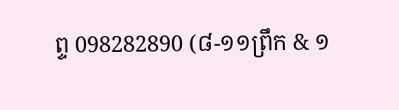ព្ទ 098282890 (៨-១១ព្រឹក & ១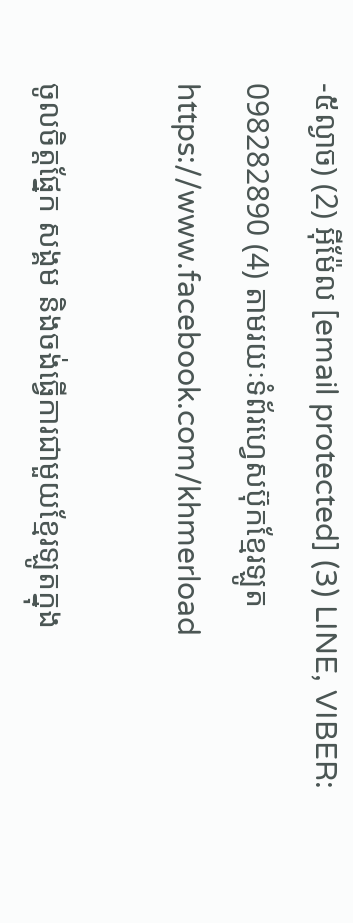-៥ល្ងាច) (2) អ៊ីម៉ែល [email protected] (3) LINE, VIBER: 098282890 (4) តាមរយៈទំព័រហ្វេសប៊ុកខ្មែរឡូត https://www.facebook.com/khmerload

ចូលចិត្តផ្នែក សង្គម និងចង់ធ្វើការជាមួយខ្មែរឡូតក្នុង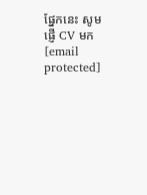ផ្នែកនេះ សូមផ្ញើ CV មក [email protected]